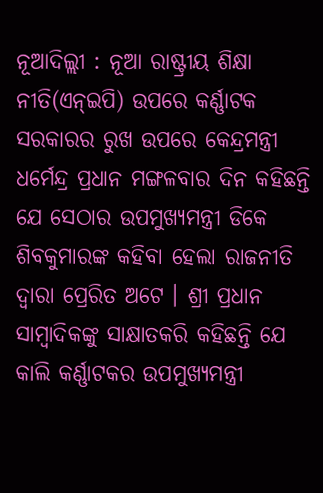ନୂଆଦିଲ୍ଲୀ : ନୂଆ ରାଷ୍ଟ୍ରୀୟ ଶିକ୍ଷା ନୀତି(ଏନ୍ଇପି) ଉପରେ କର୍ଣ୍ଣାଟକ ସରକାରର ରୁଖ ଉପରେ କେନ୍ଦ୍ରମନ୍ତ୍ରୀ ଧର୍ମେନ୍ଦ୍ର ପ୍ରଧାନ ମଙ୍ଗଳବାର ଦିନ କହିଛନ୍ତି ଯେ ସେଠାର ଉପମୁଖ୍ୟମନ୍ତ୍ରୀ ଡିକେ ଶିବକୁମାରଙ୍କ କହିବା ହେଲା ରାଜନୀତି ଦ୍ୱାରା ପ୍ରେରିତ ଅଟେ । ଶ୍ରୀ ପ୍ରଧାନ ସାମ୍ବାଦିକଙ୍କୁ ସାକ୍ଷାତକରି କହିଛନ୍ତି ଯେ କାଲି କର୍ଣ୍ଣାଟକର ଉପମୁଖ୍ୟମନ୍ତ୍ରୀ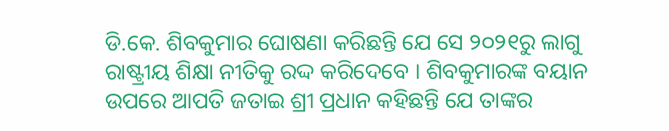ଡି.କେ. ଶିବକୁମାର ଘୋଷଣା କରିଛନ୍ତି ଯେ ସେ ୨୦୨୧ରୁ ଲାଗୁ ରାଷ୍ଟ୍ରୀୟ ଶିକ୍ଷା ନୀତିକୁ ରଦ୍ଦ କରିଦେବେ । ଶିବକୁମାରଙ୍କ ବୟାନ ଉପରେ ଆପତି ଜତାଇ ଶ୍ରୀ ପ୍ରଧାନ କହିଛନ୍ତି ଯେ ତାଙ୍କର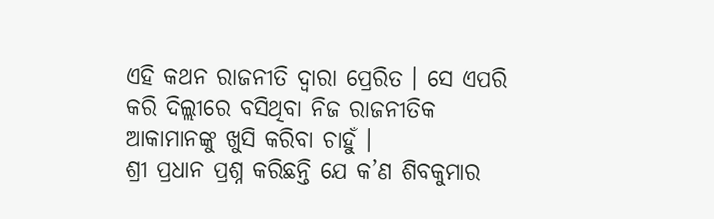ଏହି କଥନ ରାଜନୀତି ଦ୍ୱାରା ପ୍ରେରିତ । ସେ ଏପରି କରି ଦିଲ୍ଲୀରେ ବସିଥିବା ନିଜ ରାଜନୀତିକ ଆକାମାନଙ୍କୁ ଖୁସି କରିବା ଚାହୁଁ ।
ଶ୍ରୀ ପ୍ରଧାନ ପ୍ରଶ୍ନ କରିଛନ୍ତି ଯେ କ’ଣ ଶିବକୁମାର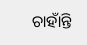ଚାହାଁନ୍ତି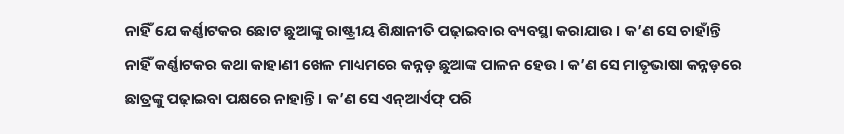ନାହିଁ ଯେ କର୍ଣ୍ଣାଟକର ଛୋଟ ଛୁଆଙ୍କୁ ରାଷ୍ଟ୍ରୀୟ ଶିକ୍ଷାନୀତି ପଢ଼ାଇବାର ବ୍ୟବସ୍ଥା କରାଯାଉ । କ’ଣ ସେ ଚାହାଁନ୍ତି ନାହିଁ କର୍ଣ୍ଣାଟକର କଥା କାହାଣୀ ଖେଳ ମାଧ୍ୟମରେ କନ୍ନଡ଼ ଛୁଆଙ୍କ ପାଳନ ହେଉ । କ’ଣ ସେ ମାତୃଭାଷା କନ୍ନଡ଼ରେ ଛାତ୍ରଙ୍କୁ ପଢ଼ାଇବା ପକ୍ଷରେ ନାହାନ୍ତି । କ’ଣ ସେ ଏନ୍ଆର୍ଏଫ୍ ପରି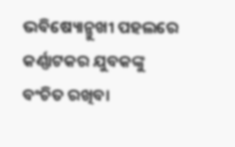ଭବିଷ୍ୟୋନ୍ମୁଖୀ ପହଲରେ କର୍ଣ୍ଣାଟକର ଯୁବକଙ୍କୁ ବଂଚିତ ରଖିବା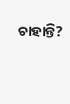ଚାହାନ୍ତି?